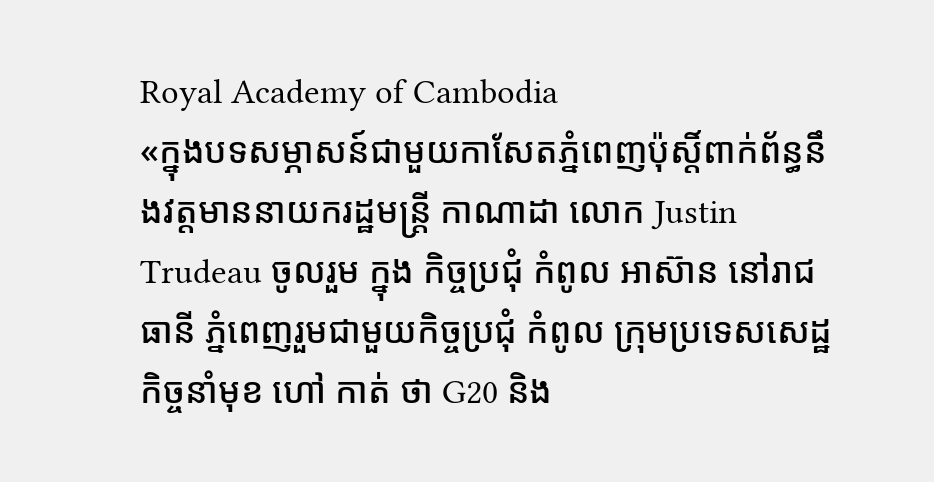Royal Academy of Cambodia
«ក្នុងបទសម្ភាសន៍ជាមួយកាសែតភ្នំពេញប៉ុស្តិ៍ពាក់ព័ន្ធនឹងវត្តមាននាយករដ្ឋមន្ត្រី កាណាដា លោក Justin Trudeau ចូលរួម ក្នុង កិច្ចប្រជុំ កំពូល អាស៊ាន នៅរាជធានី ភ្នំពេញរួមជាមួយកិច្ចប្រជុំ កំពូល ក្រុមប្រទេសសេដ្ឋកិច្ចនាំមុខ ហៅ កាត់ ថា G20 និង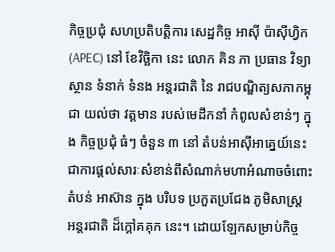កិច្ចប្រជុំ សហប្រតិបត្តិការ សេដ្ឋកិច្ច អាស៊ី ប៉ាស៊ីហ្វិក (APEC) នៅ ខែវិច្ឆិកា នេះ លោក គិន ភា ប្រធាន វិទ្យាស្ថាន ទំនាក់ ទំនង អន្តរជាតិ នៃ រាជបណ្ឌិត្យសភាកម្ពុជា យល់ថា វត្តមាន របស់មេដឹកនាំ កំពូលសំខាន់ៗ ក្នុង កិច្ចប្រជុំ ធំៗ ចំនួន ៣ នៅ តំបន់អាស៊ីអាគ្នេយ៍នេះ ជាការផ្តល់សារៈសំខាន់ពីសំណាក់មហាអំណាចចំពោះតំបន់ អាស៊ាន ក្នុង បរិបទ ប្រកួតប្រជែង ភូមិសាស្ត្រ អន្តរជាតិ ដ៏ក្តៅគគុក នេះ។ ដោយឡែកសម្រាប់កិច្ច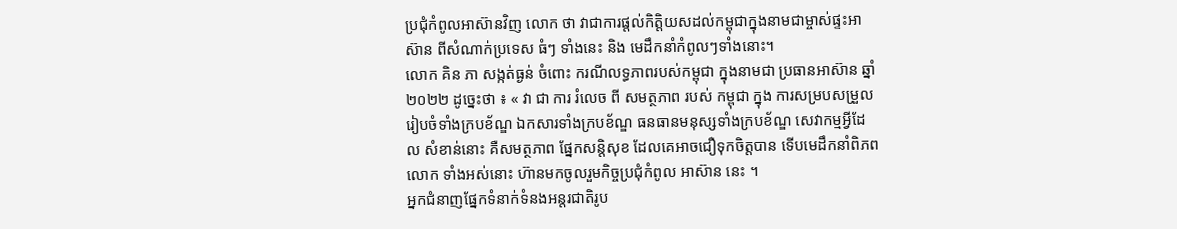ប្រជុំកំពូលអាស៊ានវិញ លោក ថា វាជាការផ្តល់កិត្តិយសដល់កម្ពុជាក្នុងនាមជាម្ចាស់ផ្ទះអាស៊ាន ពីសំណាក់ប្រទេស ធំៗ ទាំងនេះ និង មេដឹកនាំកំពូលៗទាំងនោះ។
លោក គិន ភា សង្កត់ធ្ងន់ ចំពោះ ករណីលទ្ធភាពរបស់កម្ពុជា ក្នុងនាមជា ប្រធានអាស៊ាន ឆ្នាំ ២០២២ ដូច្នេះថា ៖ « វា ជា ការ រំលេច ពី សមត្ថភាព របស់ កម្ពុជា ក្នុង ការសម្របសម្រួលរៀបចំទាំងក្របខ័ណ្ឌ ឯកសារទាំងក្របខ័ណ្ឌ ធនធានមនុស្សទាំងក្របខ័ណ្ឌ សេវាកម្មអ្វីដែល សំខាន់នោះ គឺសមត្ថភាព ផ្នែកសន្តិសុខ ដែលគេអាចជឿទុកចិត្តបាន ទើបមេដឹកនាំពិភពលោក ទាំងអស់នោះ ហ៊ានមកចូលរួមកិច្ចប្រជុំកំពូល អាស៊ាន នេះ ។
អ្នកជំនាញផ្នែកទំនាក់ទំនងអន្តរជាតិរូប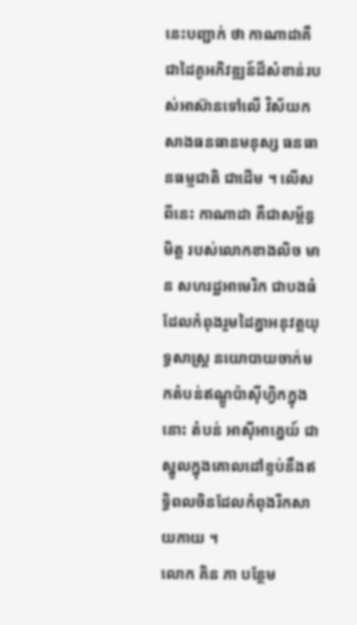នេះបញ្ជាក់ ថា កាណាដាគឺជាដៃគូអភិវឌ្ឍន៍ដ៏សំខាន់របស់អាស៊ានទៅលើ វិស័យកសាងធនធានមនុស្ស ធនធានធម្មជាតិ ជាដើម ។ លើសពីនេះ កាណាដា គឺជាសម្ព័ន្ធមិត្ត របស់លោកខាងលិច មាន សហរដ្ឋអាមេរិក ជាបងធំ ដែលកំពុងរួមដៃគ្នាអនុវត្តយុទ្ធសាស្ត្រ នយោបាយចាក់មកតំបន់ឥណ្ឌូប៉ាស៊ីហ្វិកក្នុងនោះ តំបន់ អាស៊ីអាគ្នេយ៍ ជាស្នូលក្នុងគោលដៅខ្ទប់នឹងឥទ្ធិពលចិនដែលកំពុងរីកសាយភាយ ។
លោក គិន ភា បន្ថែម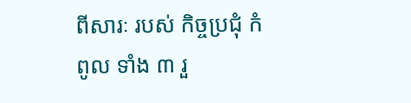ពីសារៈ របស់ កិច្ចប្រជុំ កំពូល ទាំង ៣ រួ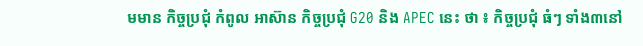មមាន កិច្ចប្រជុំ កំពូល អាស៊ាន កិច្ចប្រជុំ G20 និង APEC នេះ ថា ៖ កិច្ចប្រជុំ ធំៗ ទាំង៣នៅ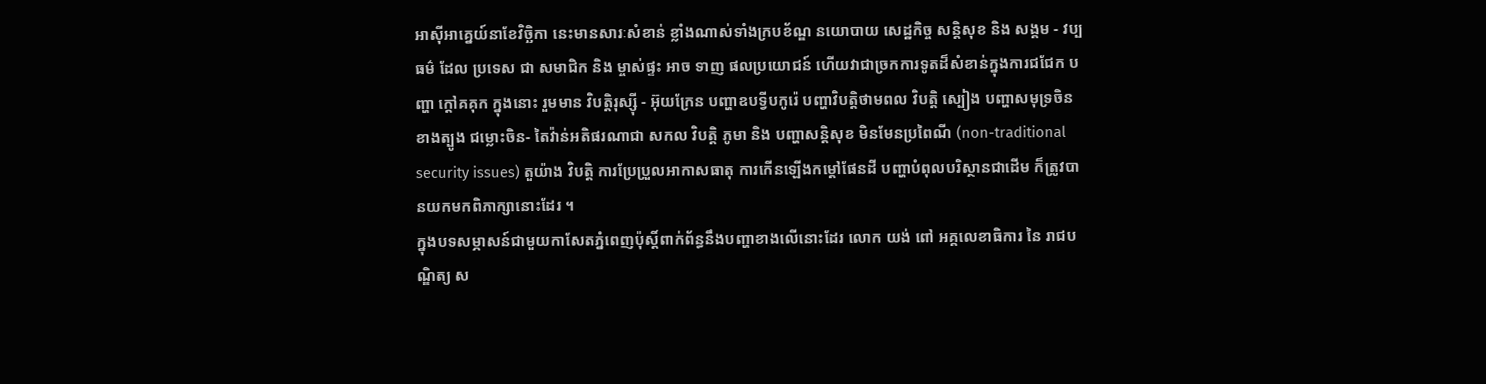អាស៊ីអាគ្នេយ៍នាខែវិច្ឆិកា នេះមានសារៈសំខាន់ ខ្លាំងណាស់ទាំងក្របខ័ណ្ឌ នយោបាយ សេដ្ឋកិច្ច សន្តិសុខ និង សង្គម - វប្បធម៌ ដែល ប្រទេស ជា សមាជិក និង ម្ចាស់ផ្ទះ អាច ទាញ ផលប្រយោជន៍ ហើយវាជាច្រកការទូតដ៏សំខាន់ក្នុងការជជែក បញ្ហា ក្តៅគគុក ក្នុងនោះ រួមមាន វិបត្តិរុស្ស៊ី - អ៊ុយក្រែន បញ្ហាឧបទ្វីបកូរ៉េ បញ្ហាវិបត្តិថាមពល វិបត្តិ ស្បៀង បញ្ហាសមុទ្រចិនខាងត្បូង ជម្លោះចិន- តៃវ៉ាន់អតិផរណាជា សកល វិបត្តិ ភូមា និង បញ្ហាសន្តិសុខ មិនមែនប្រពៃណី (non-traditional security issues) តួយ៉ាង វិបត្តិ ការប្រែប្រួលអាកាសធាតុ ការកើនឡើងកម្តៅផែនដី បញ្ហាបំពុលបរិស្ថានជាដើម ក៏ត្រូវបានយកមកពិភាក្សានោះដែរ ។
ក្នុងបទសម្ភាសន៍ជាមួយកាសែតភ្នំពេញប៉ុស្តិ៍ពាក់ព័ន្ធនឹងបញ្ហាខាងលើនោះដែរ លោក យង់ ពៅ អគ្គលេខាធិការ នៃ រាជបណ្ឌិត្យ ស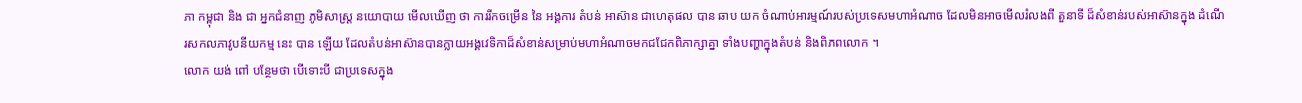ភា កម្ពុជា និង ជា អ្នកជំនាញ ភូមិសាស្ត្រ នយោបាយ មើលឃើញ ថា ការរីកចម្រើន នៃ អង្គការ តំបន់ អាស៊ាន ជាហេតុផល បាន ឆាប យក ចំណាប់អារម្មណ៍របស់ប្រទេសមហាអំណាច ដែលមិនអាចមើលរំលងពី តួនាទី ដ៏សំខាន់របស់អាស៊ានក្នុង ដំណើរសកលភាវូបនីយកម្ម នេះ បាន ឡើយ ដែលតំបន់អាស៊ានបានក្លាយអង្គវេទិកាដ៏សំខាន់សម្រាប់មហាអំណាចមកជជែកពិភាក្សាគ្នា ទាំងបញ្ហាក្នុងតំបន់ និងពិភពលោក ។
លោក យង់ ពៅ បន្ថែមថា បើទោះបី ជាប្រទេសក្នុង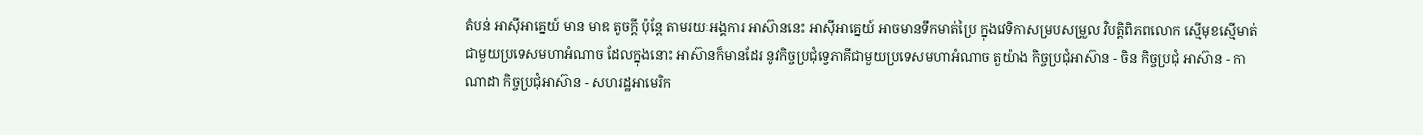តំបន់ អាស៊ីអាគ្នេយ៍ មាន មាឌ តូចក្តី ប៉ុន្តែ តាមរយៈអង្គការ អាស៊ាននេះ អាស៊ីអាគ្នេយ៍ អាចមានទឹកមាត់ប្រៃ ក្នុងវេទិកាសម្របសម្រួល វិបត្តិពិភពលោក ស្មើមុខស្មើមាត់ ជាមួយប្រទេសមហាអំណាច ដែលក្នុងនោះ អាស៊ានក៏មានដែរ នូវកិច្ចប្រជុំទ្វេភាគីជាមួយប្រទេសមហាអំណាច តួយ៉ាង កិច្ចប្រជុំអាស៊ាន - ចិន កិច្ចប្រជុំ អាស៊ាន - កាណាដា កិច្ចប្រជុំអាស៊ាន - សហរដ្ឋអាមេរិក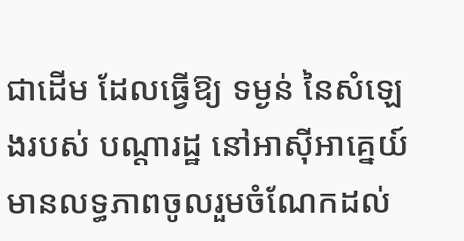ជាដើម ដែលធ្វើឱ្យ ទម្ងន់ នៃសំឡេងរបស់ បណ្តារដ្ឋ នៅអាស៊ីអាគ្នេយ៍ មានលទ្ធភាពចូលរួមចំណែកដល់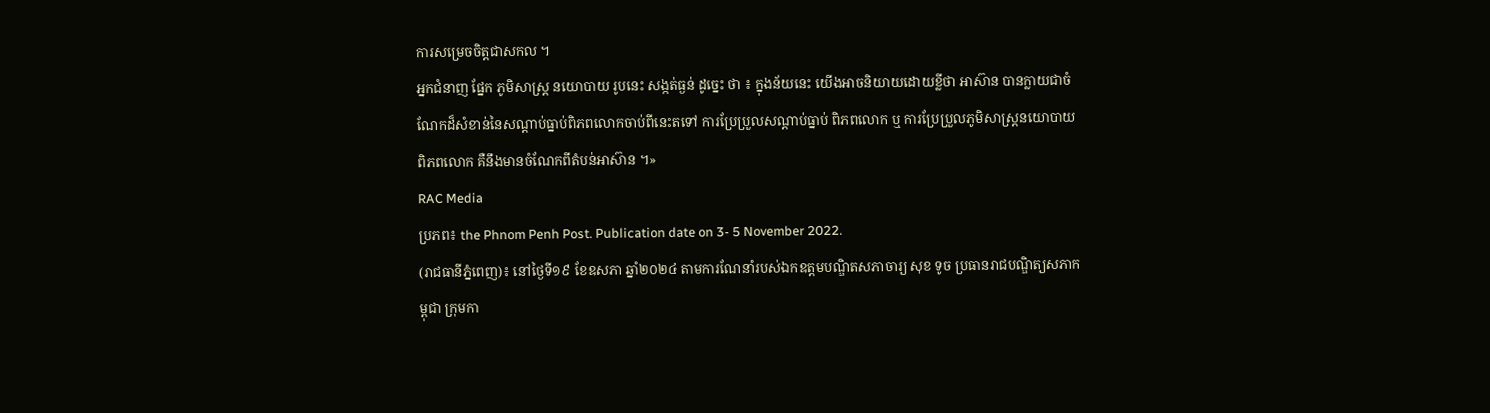ការសម្រេចចិត្តជាសកល ។
អ្នកជំនាញ ផ្នែក ភូមិសាស្ត្រ នយោបាយ រូបនេះ សង្កត់ធ្ងន់ ដូច្នេះ ថា ៖ ក្នុងន័យនេះ យើងអាចនិយាយដោយខ្លីថា អាស៊ាន បានក្លាយជាចំណែកដ៏សំខាន់នៃសណ្តាប់ធ្នាប់ពិភពលោកចាប់ពីនេះតទៅ ការប្រែប្រួលសណ្តាប់ធ្នាប់ ពិភពលោក ឬ ការប្រែប្រួលភូមិសាស្ត្រនយោបាយ ពិភពលោក គឺនឹងមានចំណែកពីតំបន់អាស៊ាន ។»
RAC Media
ប្រភព៖ the Phnom Penh Post. Publication date on 3- 5 November 2022.
(រាជធានីភ្នំពេញ)៖ នៅថ្ងៃទី១៩ ខែឧសភា ឆ្នាំ២០២៤ តាមការណែនាំរបស់ឯកឧត្ដមបណ្ឌិតសភាចារ្យ សុខ ទូច ប្រធានរាជបណ្ឌិត្យសភាកម្ពុជា ក្រុមកា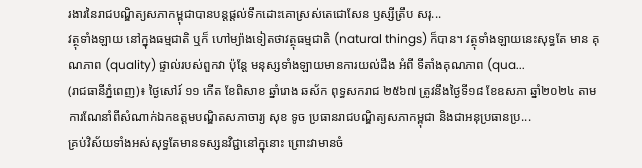រងារនៃរាជបណ្ឌិត្យសភាកម្ពុជាបានបន្តផ្ដល់ទឹកដោះគោស្រស់តេជោសែន ឫស្សីត្រឹប សរុ...
វត្ថុទាំងឡាយ នៅក្នុងធម្មជាតិ ឬក៏ ហៅម្យ៉ាងទៀតថាវត្ថុធម្មជាតិ (natural things) ក៏បាន។ វត្ថុទាំងឡាយនេះសុទ្ធតែ មាន គុណភាព (quality) ផ្ទាល់របស់ពួកវា ប៉ុន្តែ មនុស្សទាំងឡាយមានការយល់ដឹង អំពី ទីតាំងគុណភាព (qua...
(រាជធានីភ្នំពេញ)៖ ថ្ងៃសៅរ៍ ១១ កើត ខែពិសាខ ឆ្នាំរោង ឆស័ក ពុទ្ធសករាជ ២៥៦៧ ត្រូវនឹងថ្ងៃទី១៨ ខែឧសភា ឆ្នាំ២០២៤ តាមការណែនាំពីសំណាក់ឯកឧត្ដមបណ្ឌិតសភាចារ្យ សុខ ទូច ប្រធានរាជបណ្ឌិត្យសភាកម្ពុជា និងជាអនុប្រធានប្រ...
គ្រប់វិស័យទាំងអស់សុទ្ធតែមានទស្សនវិជ្ជានៅក្នុនោះ ព្រោះវាមានចំ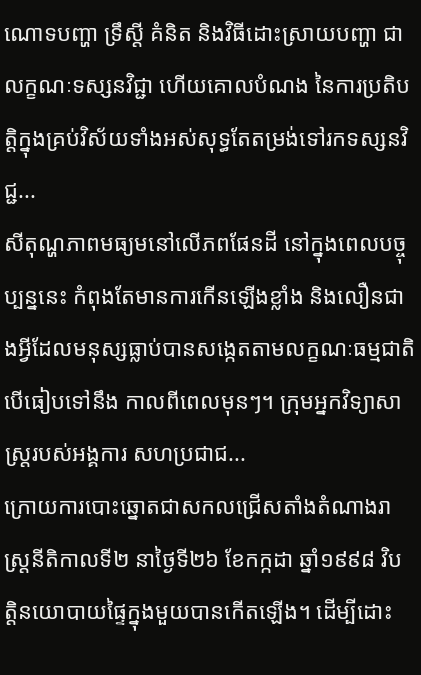ណោទបញ្ហា ទ្រឹស្តី គំនិត និងវិធីដោះស្រាយបញ្ហា ជាលក្ខណៈទស្សនវិជ្ជា ហើយគោលបំណង នៃការប្រតិបត្តិក្នុងគ្រប់វិស័យទាំងអស់សុទ្ធតែតម្រង់ទៅរកទស្សនវិជ្ជ...
សីតុណ្ហភាពមធ្យមនៅលើភពផែនដី នៅក្នុងពេលបច្ចុប្បន្ននេះ កំពុងតែមានការកើនឡើងខ្លាំង និងលឿនជាងអ្វីដែលមនុស្សធ្លាប់បានសង្កេតតាមលក្ខណៈធម្មជាតិ បើធៀបទៅនឹង កាលពីពេលមុនៗ។ ក្រុមអ្នកវិទ្យាសាស្រ្តរបស់អង្គការ សហប្រជាជ...
ក្រោយការបោះឆ្នោតជាសកលជ្រើសតាំងតំណាងរាស្ត្រនីតិកាលទី២ នាថ្ងៃទី២៦ ខែកក្កដា ឆ្នាំ១៩៩៨ វិបត្តិនយោបាយផ្ទៃក្នុងមួយបានកើតឡើង។ ដើម្បីដោះ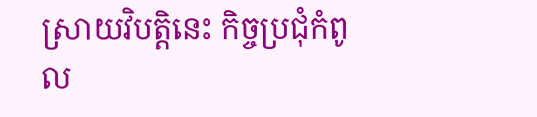ស្រាយវិបត្តិនេះ កិច្ចប្រជុំកំពូល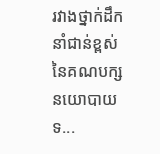រវាងថ្នាក់ដឹកនាំជាន់ខ្ពស់នៃគណបក្សនយោបាយទ...